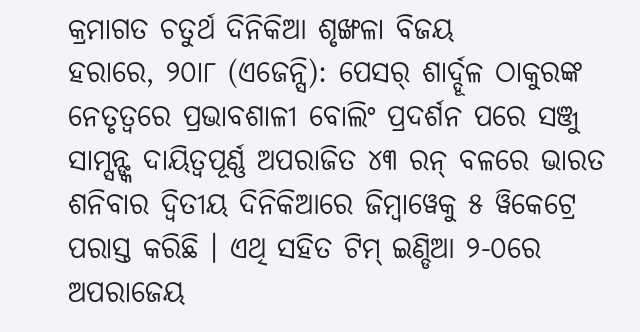କ୍ରମାଗତ ଚତୁର୍ଥ ଦିନିକିଆ ଶୃଙ୍ଖଳା ବିଜୟ
ହରାରେ, ୨୦ା୮ (ଏଜେନ୍ସି): ପେସର୍ ଶାର୍ଦ୍ଦୂଳ ଠାକୁରଙ୍କ ନେତୃତ୍ୱରେ ପ୍ରଭାବଶାଳୀ ବୋଲିଂ ପ୍ରଦର୍ଶନ ପରେ ସଞ୍ଜୁ ସାମ୍ସନ୍ଙ୍କ ଦାୟିତ୍ୱପୂର୍ଣ୍ଣ ଅପରାଜିତ ୪୩ ରନ୍ ବଳରେ ଭାରତ ଶନିବାର ଦ୍ୱିତୀୟ ଦିନିକିଆରେ ଜିମ୍ବାୱେକୁ ୫ ୱିକେଟ୍ରେ ପରାସ୍ତ କରିଛି । ଏଥି ସହିତ ଟିମ୍ ଇଣ୍ଡିଆ ୨-୦ରେ ଅପରାଜେୟ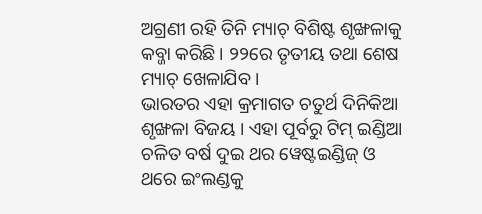ଅଗ୍ରଣୀ ରହି ତିନି ମ୍ୟାଚ୍ ବିଶିଷ୍ଟ ଶୃଙ୍ଖଳାକୁ କବ୍ଜା କରିଛି । ୨୨ରେ ତୃତୀୟ ତଥା ଶେଷ ମ୍ୟାଚ୍ ଖେଳାଯିବ ।
ଭାରତର ଏହା କ୍ରମାଗତ ଚତୁର୍ଥ ଦିନିକିଆ ଶୃଙ୍ଖଳା ବିଜୟ । ଏହା ପୂର୍ବରୁ ଟିମ୍ ଇଣ୍ଡିଆ ଚଳିତ ବର୍ଷ ଦୁଇ ଥର ୱେଷ୍ଟଇଣ୍ଡିଜ୍ ଓ ଥରେ ଇଂଲଣ୍ଡକୁ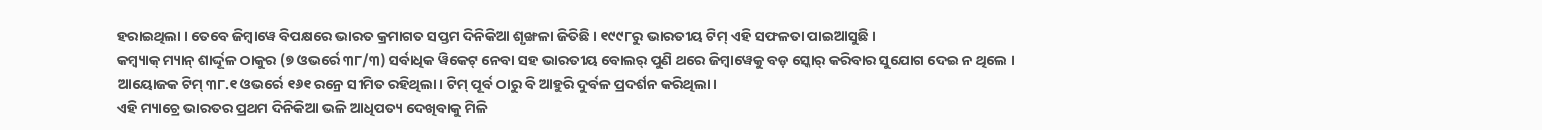ହରାଇଥିଲା । ତେବେ ଜିମ୍ବାୱେ ବିପକ୍ଷରେ ଭାରତ କ୍ରମାଗତ ସପ୍ତମ ଦିନିକିଆ ଶୃଙ୍ଖଳା ଜିତିଛି । ୧୯୯୮ରୁ ଭାରତୀୟ ଟିମ୍ ଏହି ସଫଳତା ପାଇଆସୁଛି ।
କମ୍ବ୍ୟାକ୍ ମ୍ୟାନ୍ ଶାର୍ଦ୍ଦୂଳ ଠାକୁର (୭ ଓଭର୍ରେ ୩୮/୩) ସର୍ବାଧିକ ୱିକେଟ୍ ନେବା ସହ ଭାରତୀୟ ବୋଲର୍ ପୁଣି ଥରେ ଜିମ୍ବାୱେକୁ ବଡ଼ ସ୍କୋର୍ କରିବାର ସୁଯୋଗ ଦେଇ ନ ଥିଲେ । ଆୟୋଜକ ଟିମ୍ ୩୮.୧ ଓଭର୍ରେ ୧୬୧ ରନ୍ରେ ସୀମିତ ରହିଥିଲା । ଟିମ୍ ପୂର୍ବ ଠାରୁ ବି ଆହୁରି ଦୁର୍ବଳ ପ୍ରଦର୍ଶନ କରିଥିଲା ।
ଏହି ମ୍ୟାଚ୍ରେ ଭାରତର ପ୍ରଥମ ଦିନିକିଆ ଭଳି ଆଧିପତ୍ୟ ଦେଖିବାକୁ ମିଳି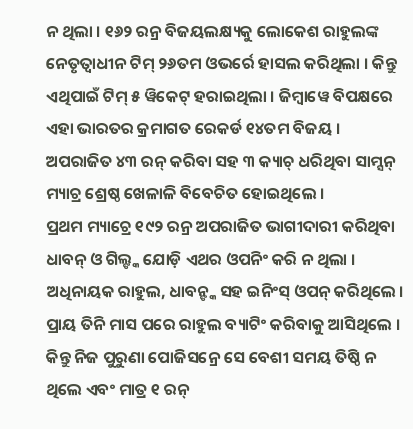ନ ଥିଲା । ୧୬୨ ରନ୍ର ବିଜୟଲକ୍ଷ୍ୟକୁ ଲୋକେଶ ରାହୁଲଙ୍କ ନେତୃତ୍ୱାଧୀନ ଟିମ୍ ୨୬ତମ ଓଭର୍ରେ ହାସଲ କରିଥିଲା । କିନ୍ତୁ ଏଥିପାଇଁ ଟିମ୍ ୫ ୱିକେଟ୍ ହରାଇଥିଲା । ଜିମ୍ବାୱେ ବିପକ୍ଷରେ ଏହା ଭାରତର କ୍ରମାଗତ ରେକର୍ଡ ୧୪ତମ ବିଜୟ । ଅପରାଜିତ ୪୩ ରନ୍ କରିବା ସହ ୩ କ୍ୟାଚ୍ ଧରିଥିବା ସାମ୍ସନ୍ ମ୍ୟାଚ୍ର ଶ୍ରେଷ୍ଠ ଖେଳାଳି ବିବେଚିତ ହୋଇଥିଲେ ।
ପ୍ରଥମ ମ୍ୟାଚ୍ରେ ୧୯୨ ରନ୍ର ଅପରାଜିତ ଭାଗୀଦାରୀ କରିଥିବା ଧାବନ୍ ଓ ଗିଲ୍ଙ୍କ ଯୋଡ଼ି ଏଥର ଓପନିଂ କରି ନ ଥିଲା । ଅଧିନାୟକ ରାହୁଲ, ଧାବନ୍ଙ୍କ ସହ ଇନିଂସ୍ ଓପନ୍ କରିଥିଲେ । ପ୍ରାୟ ତିନି ମାସ ପରେ ରାହୁଲ ବ୍ୟାଟିଂ କରିବାକୁ ଆସିଥିଲେ । କିନ୍ତୁ ନିଜ ପୁରୁଣା ପୋଜିସନ୍ରେ ସେ ବେଶୀ ସମୟ ତିଷ୍ଠି ନ ଥିଲେ ଏବଂ ମାତ୍ର ୧ ରନ୍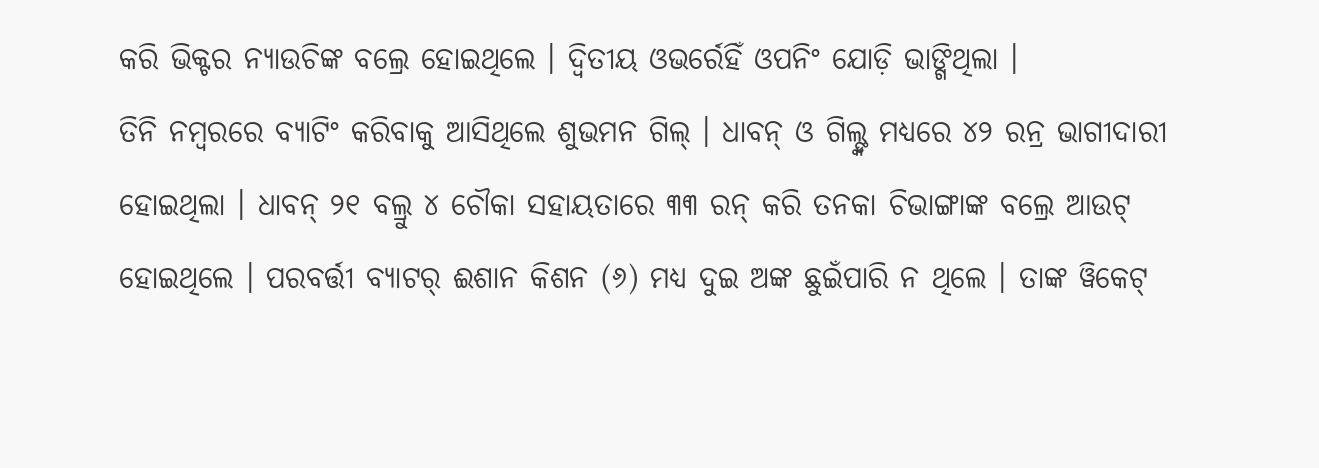କରି ଭିକ୍ଟର ନ୍ୟାଉଚିଙ୍କ ବଲ୍ରେ ହୋଇଥିଲେ । ଦ୍ୱିତୀୟ ଓଭର୍ରେହିଁ ଓପନିଂ ଯୋଡ଼ି ଭାଙ୍ଗିଥିଲା ।
ତିନି ନମ୍ବରରେ ବ୍ୟାଟିଂ କରିବାକୁ ଆସିଥିଲେ ଶୁଭମନ ଗିଲ୍ । ଧାବନ୍ ଓ ଗିଲ୍ଙ୍କ ମଧ୍ୟରେ ୪୨ ରନ୍ର ଭାଗୀଦାରୀ ହୋଇଥିଲା । ଧାବନ୍ ୨୧ ବଲ୍ରୁ ୪ ଚୌକା ସହାୟତାରେ ୩୩ ରନ୍ କରି ତନକା ଚିଭାଙ୍ଗାଙ୍କ ବଲ୍ରେ ଆଉଟ୍ ହୋଇଥିଲେ । ପରବର୍ତ୍ତୀ ବ୍ୟାଟର୍ ଈଶାନ କିଶନ (୬) ମଧ୍ୟ ଦୁଇ ଅଙ୍କ ଛୁଇଁପାରି ନ ଥିଲେ । ତାଙ୍କ ୱିକେଟ୍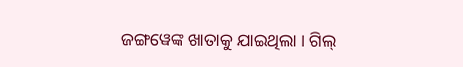ଜଙ୍ଗୱେଙ୍କ ଖାତାକୁ ଯାଇଥିଲା । ଗିଲ୍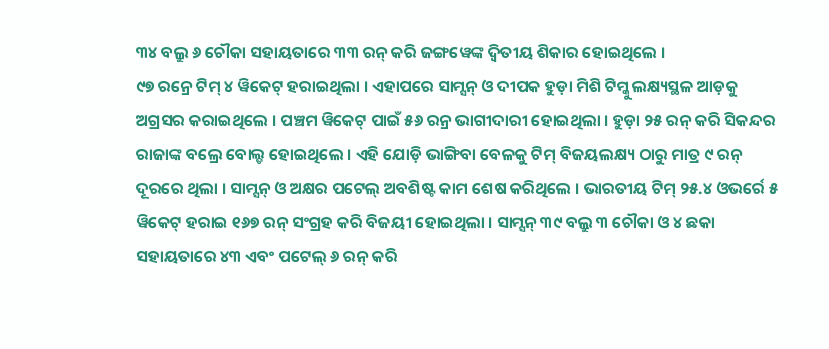୩୪ ବଲ୍ରୁ ୬ ଚୌକା ସହାୟତାରେ ୩୩ ରନ୍ କରି ଜଙ୍ଗୱେଙ୍କ ଦ୍ୱିତୀୟ ଶିକାର ହୋଇଥିଲେ ।
୯୭ ରନ୍ରେ ଟିମ୍ ୪ ୱିକେଟ୍ ହରାଇଥିଲା । ଏହାପରେ ସାମ୍ସନ୍ ଓ ଦୀପକ ହୁଡ଼ା ମିଶି ଟିମ୍କୁ ଲକ୍ଷ୍ୟସ୍ଥଳ ଆଡ଼କୁ ଅଗ୍ରସର କରାଇଥିଲେ । ପଞ୍ଚମ ୱିକେଟ୍ ପାଇଁ ୫୬ ରନ୍ର ଭାଗୀଦାରୀ ହୋଇଥିଲା । ହୁଡ଼ା ୨୫ ରନ୍ କରି ସିକନ୍ଦର ରାଜାଙ୍କ ବଲ୍ରେ ବୋଲ୍ଡ ହୋଇଥିଲେ । ଏହି ଯୋଡ଼ି ଭାଙ୍ଗିବା ବେଳକୁ ଟିମ୍ ବିଜୟଲକ୍ଷ୍ୟ ଠାରୁ ମାତ୍ର ୯ ରନ୍ ଦୂରରେ ଥିଲା । ସାମ୍ସନ୍ ଓ ଅକ୍ଷର ପଟେଲ୍ ଅବଶିଷ୍ଟ କାମ ଶେଷ କରିଥିଲେ । ଭାରତୀୟ ଟିମ୍ ୨୫.୪ ଓଭର୍ରେ ୫ ୱିକେଟ୍ ହରାଇ ୧୬୭ ରନ୍ ସଂଗ୍ରହ କରି ବିଜୟୀ ହୋଇଥିଲା । ସାମ୍ସନ୍ ୩୯ ବଲ୍ରୁ ୩ ଚୌକା ଓ ୪ ଛକା ସହାୟତାରେ ୪୩ ଏବଂ ପଟେଲ୍ ୬ ରନ୍ କରି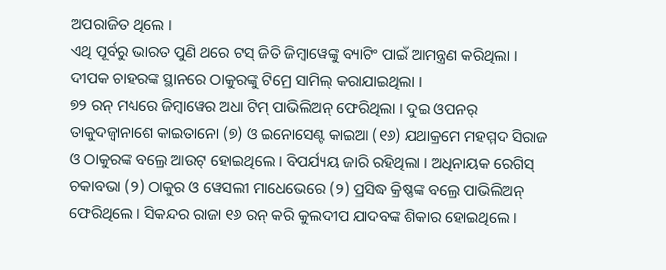ଅପରାଜିତ ଥିଲେ ।
ଏଥି ପୂର୍ବରୁ ଭାରତ ପୁଣି ଥରେ ଟସ୍ ଜିତି ଜିମ୍ବାୱେଙ୍କୁ ବ୍ୟାଟିଂ ପାଇଁ ଆମନ୍ତ୍ରଣ କରିଥିଲା । ଦୀପକ ଚାହରଙ୍କ ସ୍ଥାନରେ ଠାକୁରଙ୍କୁ ଟିମ୍ରେ ସାମିଲ୍ କରାଯାଇଥିଲା ।
୭୨ ରନ୍ ମଧ୍ୟରେ ଜିମ୍ବାୱେର ଅଧା ଟିମ୍ ପାଭିଲିଅନ୍ ଫେରିଥିଲା । ଦୁଇ ଓପନର୍ ତାକୁଦଜ୍ୱାନାଶେ କାଇତାନୋ (୭) ଓ ଇନୋସେଣ୍ଟ କାଇଆ (୧୬) ଯଥାକ୍ରମେ ମହମ୍ମଦ ସିରାଜ ଓ ଠାକୁରଙ୍କ ବଲ୍ରେ ଆଉଟ୍ ହୋଇଥିଲେ । ବିପର୍ଯ୍ୟୟ ଜାରି ରହିଥିଲା । ଅଧିନାୟକ ରେଗିସ୍ ଚକାବଭା (୨) ଠାକୁର ଓ ୱେସଲୀ ମାଧେଭେରେ (୨) ପ୍ରସିଦ୍ଧ କ୍ରିଷ୍ଣଙ୍କ ବଲ୍ରେ ପାଭିଲିଅନ୍ ଫେରିଥିଲେ । ସିକନ୍ଦର ରାଜା ୧୬ ରନ୍ କରି କୁଲଦୀପ ଯାଦବଙ୍କ ଶିକାର ହୋଇଥିଲେ ।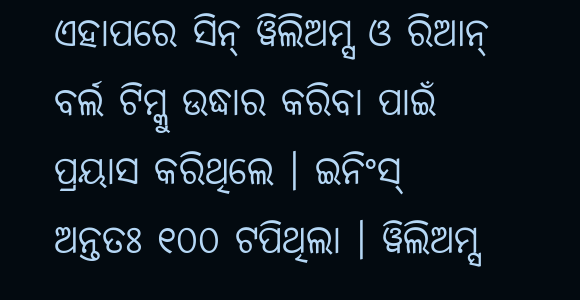ଏହାପରେ ସିନ୍ ୱିଲିଅମ୍ସ ଓ ରିଆନ୍ ବର୍ଲ ଟିମ୍କୁ ଉଦ୍ଧାର କରିବା ପାଇଁ ପ୍ରୟାସ କରିଥିଲେ । ଇନିଂସ୍ ଅନ୍ତତଃ ୧୦୦ ଟପିଥିଲା । ୱିଲିଅମ୍ସ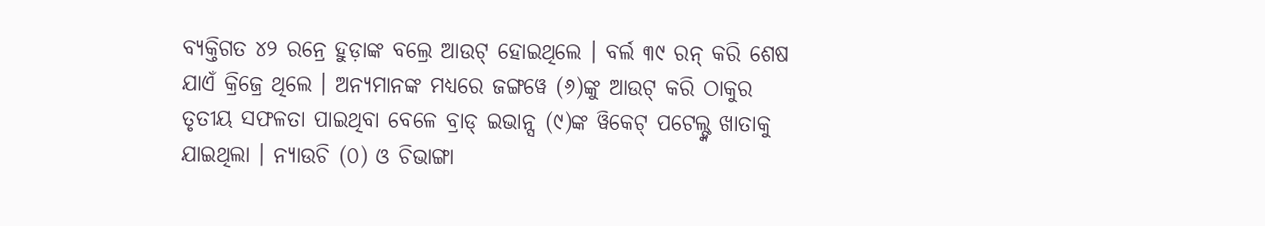ବ୍ୟକ୍ତିଗତ ୪୨ ରନ୍ରେ ହୁଡ଼ାଙ୍କ ବଲ୍ରେ ଆଉଟ୍ ହୋଇଥିଲେ । ବର୍ଲ ୩୯ ରନ୍ କରି ଶେଷ ଯାଏଁ କ୍ରିଜ୍ରେ ଥିଲେ । ଅନ୍ୟମାନଙ୍କ ମଧ୍ୟରେ ଜଙ୍ଗୱେ (୬)ଙ୍କୁ ଆଉଟ୍ କରି ଠାକୁର ତୃତୀୟ ସଫଳତା ପାଇଥିବା ବେଳେ ବ୍ରାଡ୍ ଇଭାନ୍ସ (୯)ଙ୍କ ୱିକେଟ୍ ପଟେଲ୍ଙ୍କ ଖାତାକୁ ଯାଇଥିଲା । ନ୍ୟାଉଚି (୦) ଓ ଚିଭାଙ୍ଗା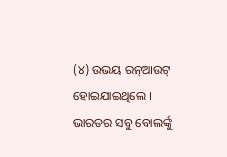(୪) ଉଭୟ ରନ୍ଆଉଟ୍ ହୋଇଯାଇଥିଲେ । ଭାରତର ସବୁ ବୋଲର୍ଙ୍କୁ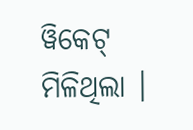ୱିକେଟ୍ ମିଳିଥିଲା ।